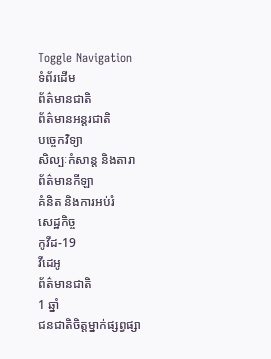Toggle Navigation
ទំព័រដើម
ព័ត៌មានជាតិ
ព័ត៌មានអន្តរជាតិ
បច្ចេកវិទ្យា
សិល្បៈកំសាន្ត និងតារា
ព័ត៌មានកីឡា
គំនិត និងការអប់រំ
សេដ្ឋកិច្ច
កូវីដ-19
វីដេអូ
ព័ត៌មានជាតិ
1 ឆ្នាំ
ជនជាតិចិត្តម្នាក់ផ្សព្វផ្សា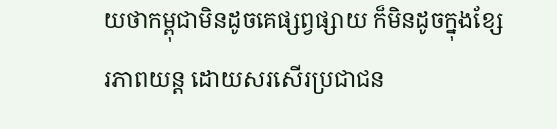យថាកម្ពុជាមិនដូចគេផ្សព្វផ្សាយ ក៏មិនដូចក្នុងខ្សែរភាពយន្ត ដោយសរសើរប្រជាជន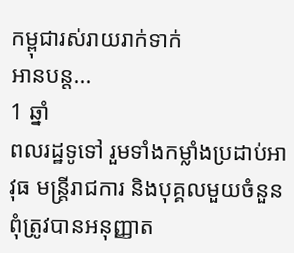កម្ពុជារស់រាយរាក់ទាក់
អានបន្ត...
1 ឆ្នាំ
ពលរដ្ឋទូទៅ រួមទាំងកម្លាំងប្រដាប់អាវុធ មន្ត្រីរាជការ និងបុគ្គលមួយចំនួន ពុំត្រូវបានអនុញ្ញាត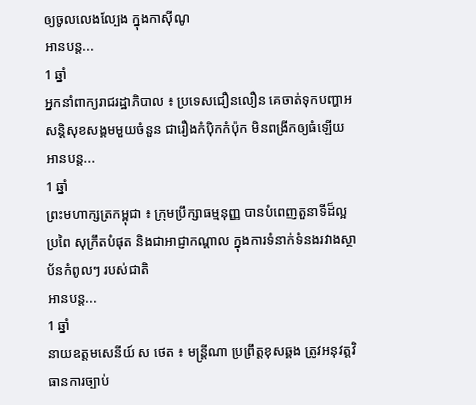ឲ្យចូលលេងល្បែង ក្នុងកាស៊ីណូ
អានបន្ត...
1 ឆ្នាំ
អ្នកនាំពាក្យរាជរដ្ឋាភិបាល ៖ ប្រទេសជឿនលឿន គេចាត់ទុកបញ្ហាអសន្តិសុខសង្គមមួយចំនួន ជារឿងកំប៉ិកកំប៉ុក មិនពង្រីកឲ្យធំឡើយ
អានបន្ត...
1 ឆ្នាំ
ព្រះមហាក្សត្រកម្ពុជា ៖ ក្រុមប្រឹក្សាធម្មនុញ្ញ បានបំពេញតួនាទីដ៏ល្អប្រពៃ សុក្រឹតបំផុត និងជាអាជ្ញាកណ្ដាល ក្នុងការទំនាក់ទំនងរវាងស្ថាប័នកំពូលៗ របស់ជាតិ
អានបន្ត...
1 ឆ្នាំ
នាយឧត្តមសេនីយ៍ ស ថេត ៖ មន្រ្តីណា ប្រព្រឹត្តខុសឆ្គង ត្រូវអនុវត្តវិធានការច្បាប់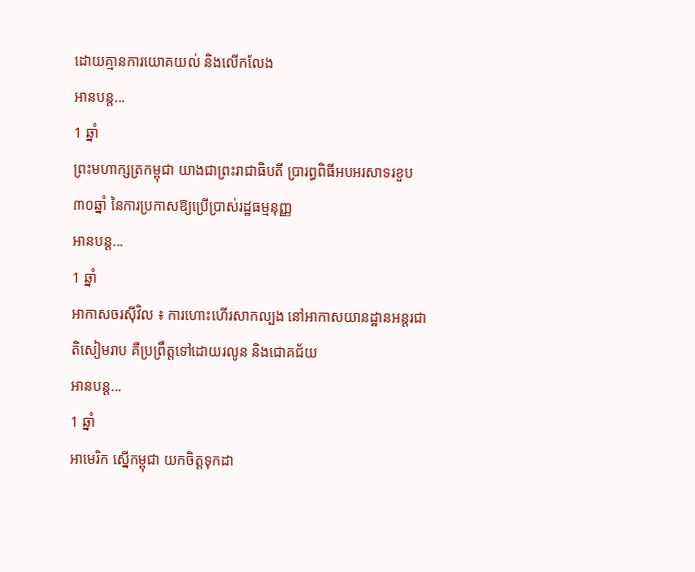ដោយគ្មានការយោគយល់ និងលើកលែង
អានបន្ត...
1 ឆ្នាំ
ព្រះមហាក្សត្រកម្ពុជា យាងជាព្រះរាជាធិបតី ប្រារព្ធពិធីអបអរសាទរខួប ៣០ឆ្នាំ នៃការប្រកាសឱ្យប្រើប្រាស់រដ្ឋធម្មនុញ្ញ
អានបន្ត...
1 ឆ្នាំ
អាកាសចរស៊ីវិល ៖ ការហោះហើរសាកល្បង នៅអាកាសយានដ្ឋានអន្ដរជាតិសៀមរាប គឺប្រព្រឹត្តទៅដោយរលូន និងជោគជ័យ
អានបន្ត...
1 ឆ្នាំ
អាមេរិក ស្នើកម្ពុជា យកចិត្តទុកដា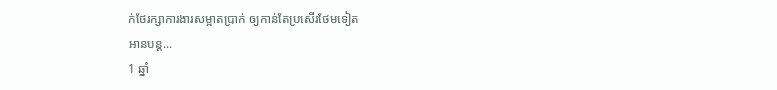ក់ថែរក្សាការងារសម្អាតប្រាក់ ឲ្យកាន់តែប្រសើរថែមទៀត
អានបន្ត...
1 ឆ្នាំ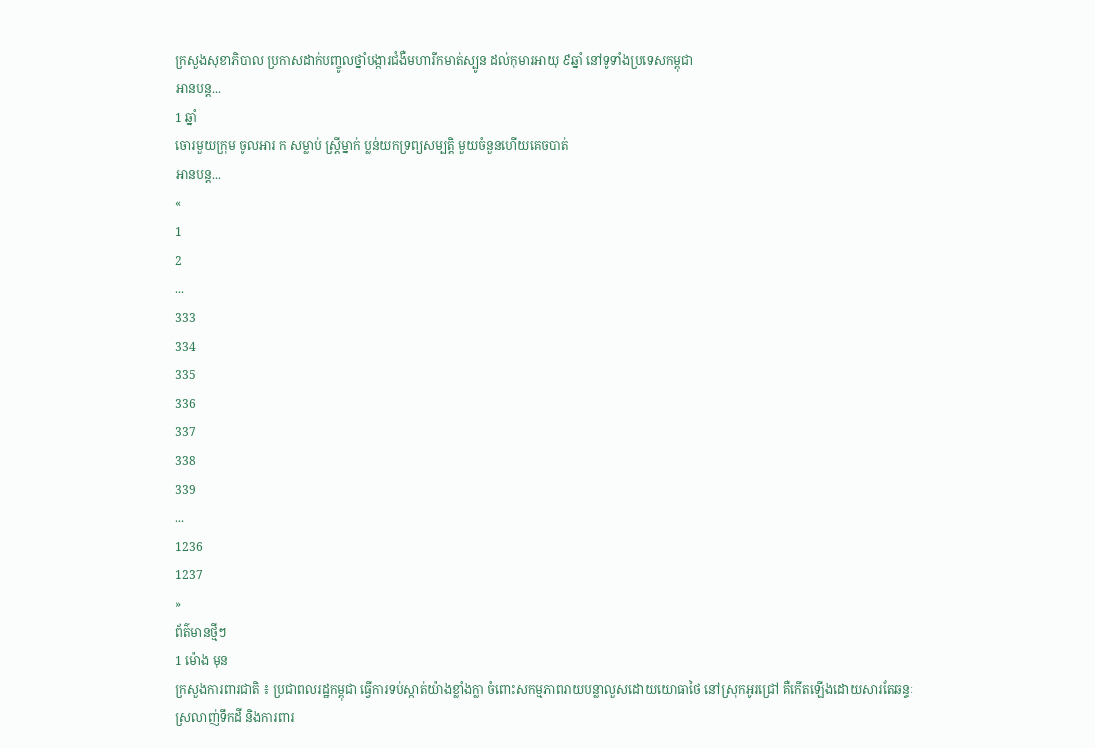ក្រសួងសុខាភិបាល ប្រកាសដាក់បញ្ចូលថ្នាំបង្ការជំងឺមហារីកមាត់ស្បូន ដល់កុមារអាយុ ៩ឆ្នាំ នៅទូទាំងប្រទេសកម្ពុជា
អានបន្ត...
1 ឆ្នាំ
ចោរមួយក្រុម ចូលអារ ក សម្លាប់ ស្រ្តីម្នាក់ ប្លន់យកទ្រព្យសម្បត្តិ មួយចំនួនហើយគេចបាត់
អានបន្ត...
«
1
2
...
333
334
335
336
337
338
339
...
1236
1237
»
ព័ត៌មានថ្មីៗ
1 ម៉ោង មុន
ក្រសួងការពារជាតិ ៖ ប្រជាពលរដ្ឋកម្ពុជា ធ្វើការទប់ស្កាត់យ៉ាងខ្លាំងក្លា ចំពោះសកម្មភាពរាយបន្លាលួសដោយយោធាថៃ នៅស្រុកអូរជ្រៅ គឺកើតឡើងដោយសារតែឆន្ទៈស្រលាញ់ទឹកដី និងការពារ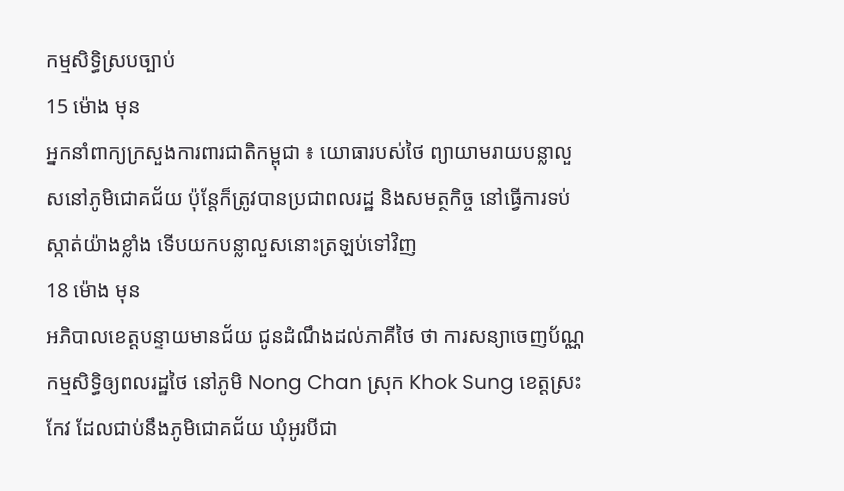កម្មសិទ្ធិស្របច្បាប់
15 ម៉ោង មុន
អ្នកនាំពាក្យក្រសួងការពារជាតិកម្ពុជា ៖ យោធារបស់ថៃ ព្យាយាមរាយបន្លាលួសនៅភូមិជោគជ័យ ប៉ុន្តែក៏ត្រូវបានប្រជាពលរដ្ឋ និងសមត្ថកិច្ច នៅធ្វើការទប់ស្កាត់យ៉ាងខ្លាំង ទើបយកបន្លាលួសនោះត្រឡប់ទៅវិញ
18 ម៉ោង មុន
អភិបាលខេត្តបន្ទាយមានជ័យ ជូនដំណឹងដល់ភាគីថៃ ថា ការសន្យាចេញប័ណ្ណកម្មសិទ្ធិឲ្យពលរដ្ឋថៃ នៅភូមិ Nong Chan ស្រុក Khok Sung ខេត្តស្រះកែវ ដែលជាប់នឹងភូមិជោគជ័យ ឃុំអូរបីជា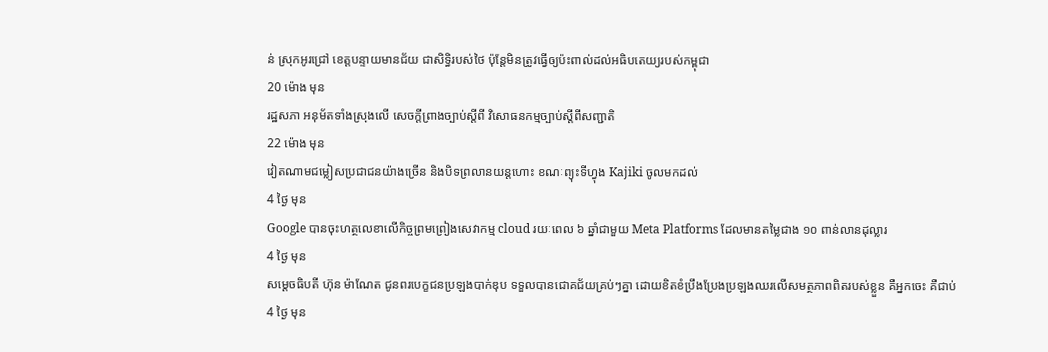ន់ ស្រុកអូរជ្រៅ ខេត្តបន្ទាយមានជ័យ ជាសិទ្ធិរបស់ថៃ ប៉ុន្តែមិនត្រូវធ្វើឲ្យប៉ះពាល់ដល់អធិបតេយ្យរបស់កម្ពុជា
20 ម៉ោង មុន
រដ្ឋសភា អនុម័តទាំងស្រុងលើ សេចក្តីព្រាងច្បាប់ស្ដីពី វិសោធនកម្មច្បាប់ស្តីពីសញ្ជាតិ
22 ម៉ោង មុន
វៀតណាមជម្លៀសប្រជាជនយ៉ាងច្រើន និងបិទព្រលានយន្តហោះ ខណៈព្យុះទីហ្វុង Kajiki ចូលមកដល់
4 ថ្ងៃ មុន
Google បានចុះហត្ថលេខាលើកិច្ចព្រមព្រៀងសេវាកម្ម cloud រយៈពេល ៦ ឆ្នាំជាមួយ Meta Platforms ដែលមានតម្លៃជាង ១០ ពាន់លានដុល្លារ
4 ថ្ងៃ មុន
សម្ដេចធិបតី ហ៊ុន ម៉ាណែត ជូនពរបេក្ខជនប្រឡងបាក់ឌុប ទទួលបានជោគជ័យគ្រប់ៗគ្នា ដោយខិតខំប្រឹងប្រែងប្រឡងឈរលើសមត្ថភាពពិតរបស់ខ្លួន គឺអ្នកចេះ គឺជាប់
4 ថ្ងៃ មុន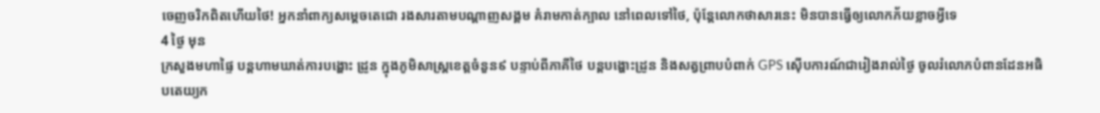ចេញចរិកពិតហេីយថៃ! អ្នកនាំពាក្យសម្តេចតេជោ រងសារតាមបណ្តាញសង្គម គំរាមកាត់ក្បាល នៅពេលទៅថៃ, ប៉ុន្តែលោកថាសារនេះ មិនបានធ្វើឲ្យលោកភ័យខ្លាចអ្វីទេ
4 ថ្ងៃ មុន
ក្រសួងមហាផ្ទៃ បន្តហាមឃាត់ការបង្ហោះ ដ្រូន ក្នុងភូមិសាស្ត្រខេត្តចំនួន៩ បន្ទាប់ពីភាគីថៃ បន្ដបង្ហោះដ្រូន និងសត្វព្រាបបំពាក់ GPS ស៊ើបការណ៍ជារៀងរាល់ថ្ងៃ ចូលរំលោភបំពានដែនអធិបតេយ្យក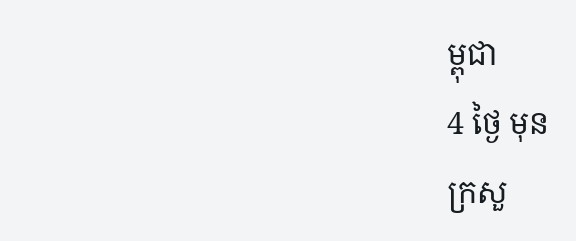ម្ពុជា
4 ថ្ងៃ មុន
ក្រសួ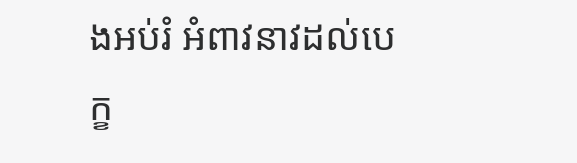ងអប់រំ អំពាវនាវដល់បេក្ខ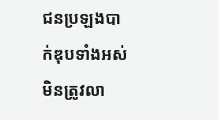ជនប្រឡងបាក់ឌុបទាំងអស់ មិនត្រូវលា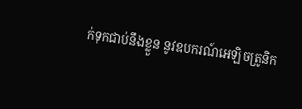ក់ទុកជាប់នឹងខ្លួន នូវឧបករណ៍អេឡិចត្រូនិក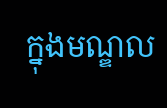ក្នុងមណ្ឌល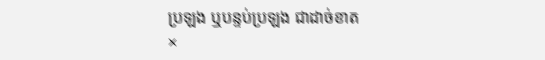ប្រឡង ឬបន្ទប់ប្រឡង ជាដាច់ខាត
×